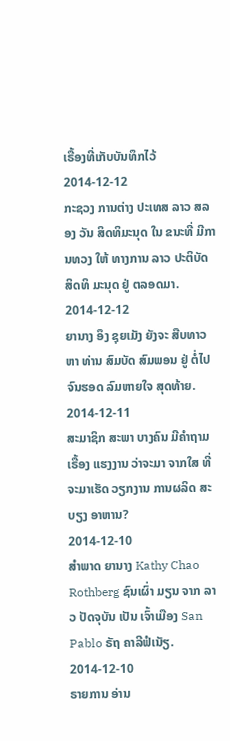ເຣື້ອງທີ່ເກັບບັນທຶກໄວ້
2014-12-12
ກະຊວງ ການຕ່າງ ປະເທສ ລາວ ສລອງ ວັນ ສິດທິມະນຸດ ໃນ ຂນະທີ່ ມີການທວງ ໃຫ້ ທາງການ ລາວ ປະຕິບັດ ສິດທິ ມະນຸດ ຢູ່ ຕລອດມາ.
2014-12-12
ຍານາງ ອຶງ ຊຸຍເມັງ ຍັງຈະ ສືບທາວຫາ ທ່ານ ສົມບັດ ສົມພອນ ຢູ່ ຕໍ່ໄປ ຈົນຮອດ ລົມຫາຍໃຈ ສຸດທ້າຍ.
2014-12-11
ສະມາຊິກ ສະພາ ບາງຄົນ ມີຄໍາຖາມ ເຣື້ອງ ແຮງງານ ວ່າຈະມາ ຈາກໃສ ທີ່ ຈະມາເຮັດ ວຽກງານ ການຜລິດ ສະບຽງ ອາຫານ?
2014-12-10
ສໍາພາດ ຍານາງ Kathy Chao Rothberg ຊົນເຜົ່າ ມຽນ ຈາກ ລາວ ປັດຈຸບັນ ເປັນ ເຈົ້າເມືອງ San Pablo ຣັຖ ຄາລີຟໍເນັຽ.
2014-12-10
ຣາຍການ ອ່ານ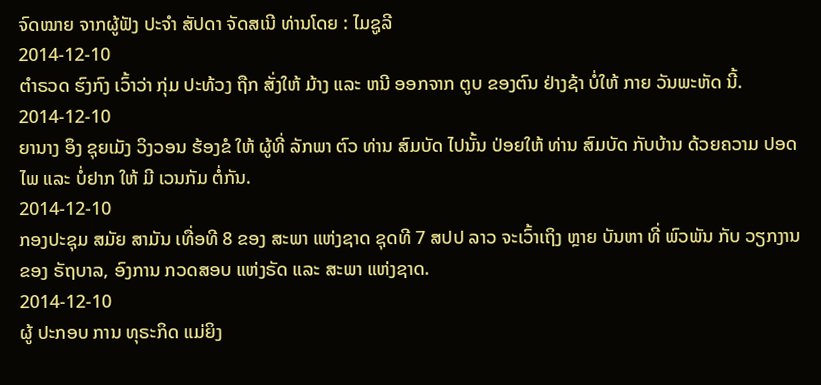ຈົດໝາຍ ຈາກຜູ້ຟັງ ປະຈຳ ສັປດາ ຈັດສເນີ ທ່ານໂດຍ : ໄມຊູລີ
2014-12-10
ຕຳຣວດ ຮົງກົງ ເວົ້າວ່າ ກຸ່ມ ປະທ້ວງ ຖືກ ສັ່ງໃຫ້ ມ້າງ ແລະ ຫນີ ອອກຈາກ ຕູບ ຂອງຕົນ ຢ່າງຊ້າ ບໍ່ໃຫ້ ກາຍ ວັນພະຫັດ ນີ້.
2014-12-10
ຍານາງ ອຶງ ຊຸຍເມັງ ວິງວອນ ຮ້ອງຂໍ ໃຫ້ ຜູ້ທີ່ ລັກພາ ຕົວ ທ່ານ ສົມບັດ ໄປນັ້ນ ປ່ອຍໃຫ້ ທ່ານ ສົມບັດ ກັບບ້ານ ດ້ວຍຄວາມ ປອດໄພ ແລະ ບໍ່ຢາກ ໃຫ້ ມີ ເວນກັມ ຕໍ່ກັນ.
2014-12-10
ກອງປະຊຸມ ສມັຍ ສາມັນ ເທື່ອທີ 8 ຂອງ ສະພາ ແຫ່ງຊາດ ຊຸດທີ 7 ສປປ ລາວ ຈະເວົ້າເຖິງ ຫຼາຍ ບັນຫາ ທີ່ ພົວພັນ ກັບ ວຽກງານ ຂອງ ຣັຖບາລ, ອົງການ ກວດສອບ ແຫ່ງຣັດ ແລະ ສະພາ ແຫ່ງຊາດ.
2014-12-10
ຜູ້ ປະກອບ ການ ທຸຣະກິດ ແມ່ຍິງ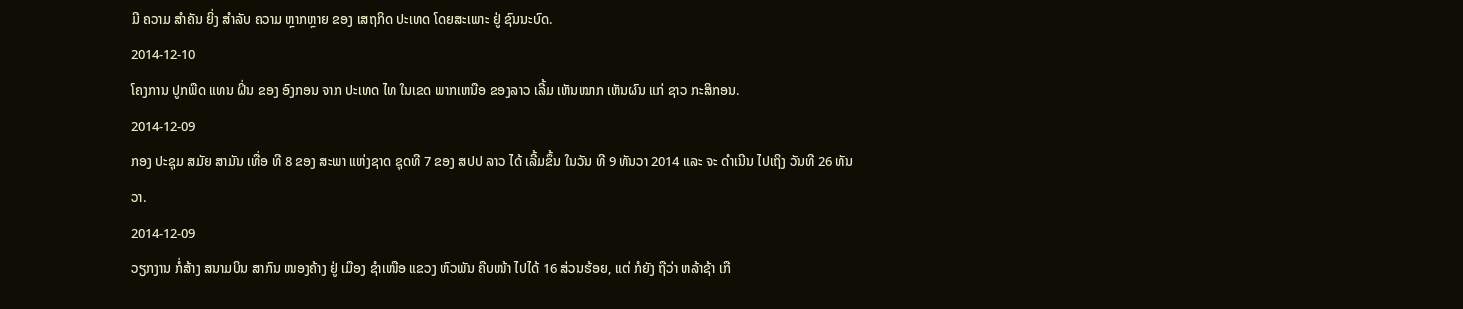ມີ ຄວາມ ສໍາຄັນ ຍິ່ງ ສໍາລັບ ຄວາມ ຫຼາກຫຼາຍ ຂອງ ເສຖກິດ ປະເທດ ໂດຍສະເພາະ ຢູ່ ຊົນນະບົດ.
2014-12-10
ໂຄງການ ປູກພືດ ແທນ ຝິ່ນ ຂອງ ອົງກອນ ຈາກ ປະເທດ ໄທ ໃນເຂດ ພາກເຫນືອ ຂອງລາວ ເລີ້ມ ເຫັນໝາກ ເຫັນຜົນ ແກ່ ຊາວ ກະສິກອນ.
2014-12-09
ກອງ ປະຊຸມ ສມັຍ ສາມັນ ເທື່ອ ທີ 8 ຂອງ ສະພາ ແຫ່ງຊາດ ຊຸດທີ 7 ຂອງ ສປປ ລາວ ໄດ້ ເລີ້ມຂຶ້ນ ໃນວັນ ທີ 9 ທັນວາ 2014 ແລະ ຈະ ດໍາເນີນ ໄປເຖິງ ວັນທີ 26 ທັນວາ.
2014-12-09
ວຽກງານ ກໍ່ສ້າງ ສນາມບິນ ສາກົນ ໜອງຄ້າງ ຢູ່ ເມືອງ ຊໍາເໜືອ ແຂວງ ຫົວພັນ ຄືບໜ້າ ໄປໄດ້ 16 ສ່ວນຮ້ອຍ, ແຕ່ ກໍຍັງ ຖືວ່າ ຫລ້າຊ້າ ເກື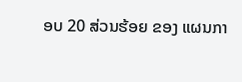ອບ 20 ສ່ວນຮ້ອຍ ຂອງ ແຜນກາ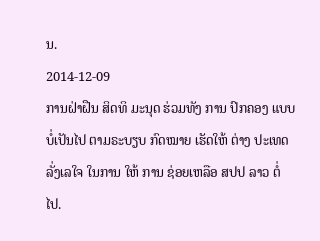ນ.
2014-12-09
ການຝ່າຝືນ ສິດທິ ມະນຸດ ຮ່ວມທັງ ການ ປົກຄອງ ແບບ ບໍ່ເປັນໄປ ຕາມຣະບຽບ ກົດໝາຍ ເຮັດໃຫ້ ຕ່າງ ປະເທດ ລັ່ງເລໃຈ ໃນການ ໃຫ້ ການ ຊ່ອຍເຫລືອ ສປປ ລາວ ຕໍ່ໄປ.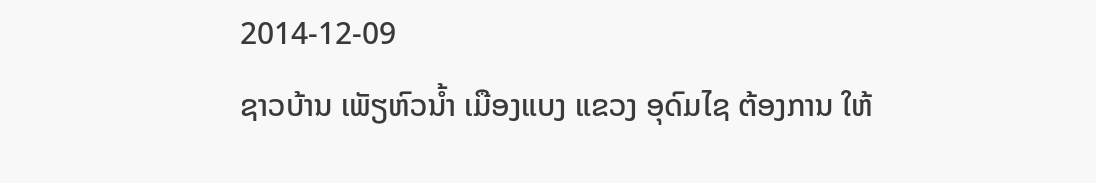2014-12-09
ຊາວບ້ານ ເພັຽຫົວນໍ້າ ເມືອງແບງ ແຂວງ ອຸດົມໄຊ ຕ້ອງການ ໃຫ້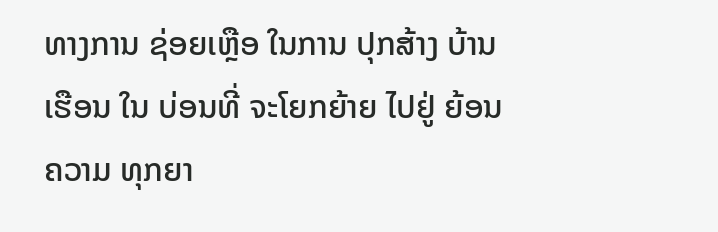ທາງການ ຊ່ອຍເຫຼືອ ໃນການ ປຸກສ້າງ ບ້ານເຮືອນ ໃນ ບ່ອນທີ່ ຈະໂຍກຍ້າຍ ໄປຢູ່ ຍ້ອນ ຄວາມ ທຸກຍາ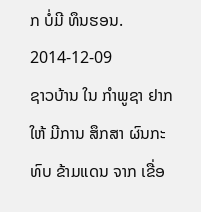ກ ບໍ່ມີ ທຶນຮອນ.
2014-12-09
ຊາວບ້ານ ໃນ ກໍາພູຊາ ຢາກໃຫ້ ມີການ ສຶກສາ ຜົນກະທົບ ຂ້າມແດນ ຈາກ ເຂື່ອ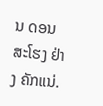ນ ດອນສະໂຮງ ຢ່າງ ຄັກແນ່.